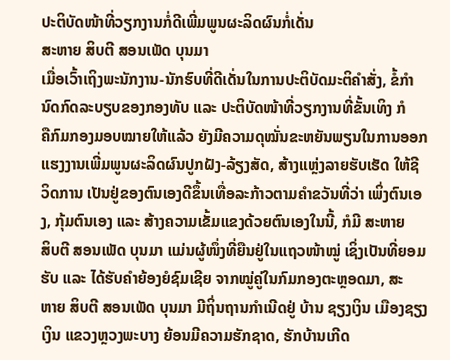ປະຕິບັດໜ້າທີ່ວຽກງານກໍ່ດີເພີ່ມພູນຜະລິດຜົນກໍ່ເດັ່ນ
ສະຫາຍ ສິບຕີ ສອນເພັດ ບຸນມາ
ເມື່ອເວົ້າເຖິງພະນັກງານ-ນັກຮົບທີ່ດີເດັ່ນໃນການປະຕິບັດມະຕິຄຳສັ່ງ, ຂໍ້ກຳນົດກົດລະບຽບຂອງກອງທັບ ແລະ ປະຕິບັດໜ້າທີ່ວຽກງານທີ່ຂັ້ນເທິງ ກໍ
ຄືກົມກອງມອບໝາຍໃຫ້ແລ້ວ ຍັງມີຄວາມດຸໝັ່ນຂະຫຍັນພຽນໃນການອອກແຮງງານເພີ່ມພູນຜະລິດຜົນປູກຝັງ-ລ້ຽງສັດ, ສ້າງແຫຼ່ງລາຍຮັບເຮັດ ໃຫ້ຊີ
ວິດການ ເປັນຢູ່ຂອງຕົນເອງດີຂຶ້ນເທື່ອລະກ້າວຕາມຄຳຂວັນທີ່ວ່າ ເພິ່ງຕົນເອງ, ກຸ້ມຕົນເອງ ແລະ ສ້າງຄວາມເຂັ້ມແຂງດ້ວຍຕົນເອງໃນນີ້, ກໍມີ ສະຫາຍ
ສິບຕີ ສອນເພັດ ບຸນມາ ແມ່ນຜູ້ໜຶ່ງທີ່ຍືນຢູ່ໃນແຖວໜ້າໝູ່ ເຊິ່ງເປັນທີ່ຍອມຮັບ ແລະ ໄດ້ຮັບຄຳຍ້ອງຍໍຊົມເຊີຍ ຈາກໝູ່ຄູ່ໃນກົມກອງຕະຫຼອດມາ, ສະ
ຫາຍ ສິບຕີ ສອນເພັດ ບຸນມາ ມີຖິ່ນຖານກຳເນີດຢູ່ ບ້ານ ຊຽງເງິນ ເມືອງຊຽງເງິນ ແຂວງຫຼວງພະບາງ ຍ້ອນມີຄວາມຮັກຊາດ, ຮັກບ້ານເກີດ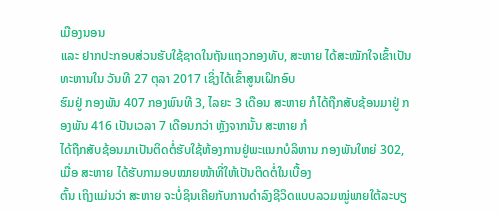ເມືອງນອນ
ແລະ ຢາກປະກອບສ່ວນຮັບໃຊ້ຊາດໃນຖັນແຖວກອງທັບ, ສະຫາຍ ໄດ້ສະໝັກໃຈເຂົ້າເປັນທະຫານໃນ ວັນທີ 27 ຕຸລາ 2017 ເຊິ່ງໄດ້ເຂົ້າສູນເຝິກອົບ
ຮົມຢູ່ ກອງພັນ 407 ກອງພົນທີ 3, ໄລຍະ 3 ເດືອນ ສະຫາຍ ກໍໄດ້ຖືກສັບຊ້ອນມາຢູ່ ກອງພັນ 416 ເປັນເວລາ 7 ເດືອນກວ່າ ຫຼັງຈາກນັ້ນ ສະຫາຍ ກໍ
ໄດ້ຖືກສັບຊ້ອນມາເປັນຕິດຕໍ່ຮັບໃຊ້ຫ້ອງການຢູ່ພະແນກບໍລິຫານ ກອງພັນໃຫຍ່ 302, ເມື່ອ ສະຫາຍ ໄດ້ຮັບກາມອບໝາຍໜ້າທີ່ໃຫ້ເປັນຕິດຕໍ່ໃນເບື້ອງ
ຕົ້ນ ເຖິງແມ່ນວ່າ ສະຫາຍ ຈະບໍ່ຊິນເຄີຍກັບການດຳລົງຊີວິດແບບລວມໝູ່ພາຍໃຕ້ລະບຽ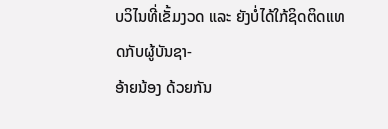ບວິໄນທີ່ເຂັ້ມງວດ ແລະ ຍັງບໍ່ໄດ້ໃກ້ຊິດຕິດແທດກັບຜູ້ບັນຊາ-
ອ້າຍນ້ອງ ດ້ວຍກັນ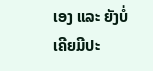ເອງ ແລະ ຍັງບໍ່ເຄີຍມີປະ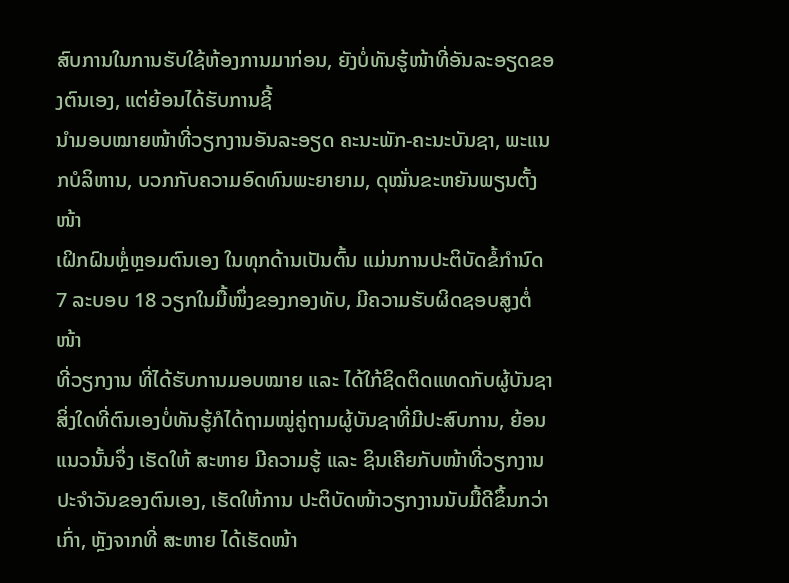ສົບການໃນການຮັບໃຊ້ຫ້ອງການມາກ່ອນ, ຍັງບໍ່ທັນຮູ້ໜ້າທີ່ອັນລະອຽດຂອງຕົນເອງ, ແຕ່ຍ້ອນໄດ້ຮັບການຊີ້
ນຳມອບໝາຍໜ້າທີ່ວຽກງານອັນລະອຽດ ຄະນະພັກ-ຄະນະບັນຊາ, ພະແນກບໍລິຫານ, ບວກກັບຄວາມອົດທົນພະຍາຍາມ, ດຸໝັ່ນຂະຫຍັນພຽນຕັ້ງໜ້າ
ເຝິກຝົນຫຼໍ່ຫຼອມຕົນເອງ ໃນທຸກດ້ານເປັນຕົ້ນ ແມ່ນການປະຕິບັດຂໍ້ກຳນົດ 7 ລະບອບ 18 ວຽກໃນມື້ໜຶ່ງຂອງກອງທັບ, ມີຄວາມຮັບຜິດຊອບສູງຕໍ່ໜ້າ
ທີ່ວຽກງານ ທີ່ໄດ້ຮັບການມອບໝາຍ ແລະ ໄດ້ໃກ້ຊິດຕິດແທດກັບຜູ້ບັນຊາ ສິ່ງໃດທີ່ຕົນເອງບໍ່ທັນຮູ້ກໍໄດ້ຖາມໝູ່ຄູ່ຖາມຜູ້ບັນຊາທີ່ມີປະສົບການ, ຍ້ອນ
ແນວນັ້ນຈຶ່ງ ເຮັດໃຫ້ ສະຫາຍ ມີຄວາມຮູ້ ແລະ ຊິນເຄີຍກັບໜ້າທີ່ວຽກງານປະຈຳວັນຂອງຕົນເອງ, ເຮັດໃຫ້ການ ປະຕິບັດໜ້າວຽກງານນັບມື້ດີຂຶ້ນກວ່າ
ເກົ່າ, ຫຼັງຈາກທີ່ ສະຫາຍ ໄດ້ເຮັດໜ້າ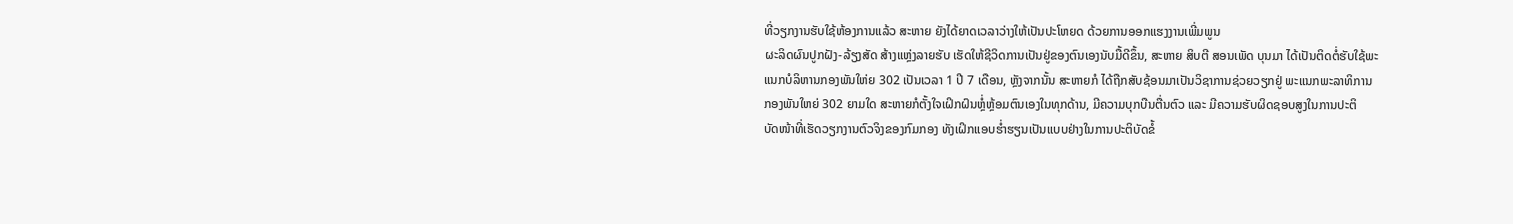ທີ່ວຽກງານຮັບໃຊ້ຫ້ອງການແລ້ວ ສະຫາຍ ຍັງໄດ້ຍາດເວລາວ່າງໃຫ້ເປັນປະໂຫຍດ ດ້ວຍການອອກແຮງງານເພີ່ມພູນ
ຜະລິດຜົນປູກຝັງ-ລ້ຽງສັດ ສ້າງແຫຼ່ງລາຍຮັບ ເຮັດໃຫ້ຊີວິດການເປັນຢູ່ຂອງຕົນເອງນັບມື້ດີຂຶ້ນ, ສະຫາຍ ສິບຕີ ສອນເພັດ ບຸນມາ ໄດ້ເປັນຕິດຕໍ່ຮັບໃຊ້ພະ
ແນກບໍລິຫານກອງພັນໃຫ່ຍ 302 ເປັນເວລາ 1 ປີ 7 ເດືອນ, ຫຼັງຈາກນັ້ນ ສະຫາຍກໍ ໄດ້ຖືກສັບຊ້ອນມາເປັນວິຊາການຊ່ວຍວຽກຢູ່ ພະແນກພະລາທິການ
ກອງພັນໃຫຍ່ 302 ຍາມໃດ ສະຫາຍກໍຕັ້ງໃຈເຝິກຝົນຫຼໍ່ຫຼ້ອມຕົນເອງໃນທຸກດ້ານ, ມີຄວາມບຸກບືນຕື່ນຕົວ ແລະ ມີຄວາມຮັບຜິດຊອບສູງໃນການປະຕິ
ບັດໜ້າທີ່ເຮັດວຽກງານຕົວຈິງຂອງກົມກອງ ທັງເຝິກແອບຮ່ຳຮຽນເປັນແບບຢ່າງໃນການປະຕິບັດຂໍ້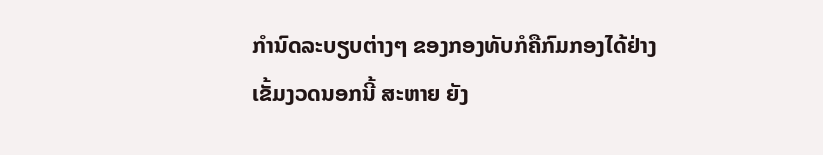ກຳນົດລະບຽບຕ່າງໆ ຂອງກອງທັບກໍຄືກົມກອງໄດ້ຢ່າງ
ເຂັ້ມງວດນອກນີ້ ສະຫາຍ ຍັງ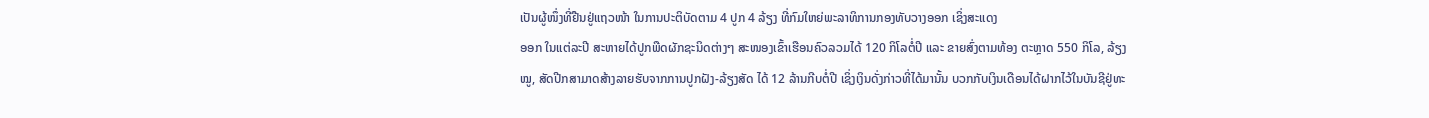ເປັນຜູ້ໜຶ່ງທີ່ຢືນຢູ່ແຖວໜ້າ ໃນການປະຕິບັດຕາມ 4 ປູກ 4 ລ້ຽງ ທີ່ກົມໃຫຍ່ພະລາທິການກອງທັບວາງອອກ ເຊິ່ງສະແດງ
ອອກ ໃນແຕ່ລະປີ ສະຫາຍໄດ້ປູກພືດຜັກຊະນິດຕ່າງໆ ສະໜອງເຂົ້າເຮືອນຄົວລວມໄດ້ 120 ກິໂລຕໍ່ປີ ແລະ ຂາຍສົ່ງຕາມທ້ອງ ຕະຫຼາດ 550 ກິໂລ, ລ້ຽງ
ໝູ, ສັດປີກສາມາດສ້າງລາຍຮັບຈາກການປູກຝັງ-ລ້ຽງສັດ ໄດ້ 12 ລ້ານກີບຕໍ່ປີ ເຊິ່ງເງິນດັ່ງກ່າວທີ່ໄດ້ມານັ້ນ ບວກກັບເງິນເດືອນໄດ້ຝາກໄວ້ໃນບັນຊີຢູ່ທະ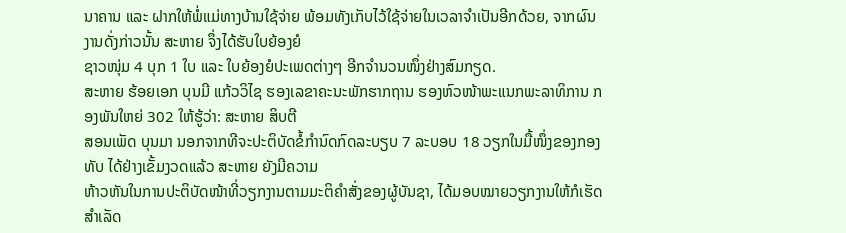ນາຄານ ແລະ ຝາກໃຫ້ພໍ່ແມ່ທາງບ້ານໃຊ້ຈ່າຍ ພ້ອມທັງເກັບໄວ້ໃຊ້ຈ່າຍໃນເວລາຈຳເປັນອີກດ້ວຍ, ຈາກຜົນງານດັ່ງກ່າວນັ້ນ ສະຫາຍ ຈຶ່ງໄດ້ຮັບໃບຍ້ອງຍໍ
ຊາວໜຸ່ມ 4 ບຸກ 1 ໃບ ແລະ ໃບຍ້ອງຍໍປະເພດຕ່າງໆ ອີກຈຳນວນໜຶ່ງຢ່າງສົມກຽດ.
ສະຫາຍ ຮ້ອຍເອກ ບຸນມີ ແກ້ວວິໄຊ ຮອງເລຂາຄະນະພັກຮາກຖານ ຮອງຫົວໜ້າພະແນກພະລາທິການ ກອງພັນໃຫຍ່ 302 ໃຫ້ຮູ້ວ່າ: ສະຫາຍ ສິບຕີ
ສອນເພັດ ບຸນມາ ນອກຈາກທີຈະປະຕິບັດຂໍ້ກຳນົດກົດລະບຽບ 7 ລະບອບ 18 ວຽກໃນມື້ໜຶ່ງຂອງກອງທັບ ໄດ້ຢ່າງເຂັ້ມງວດແລ້ວ ສະຫາຍ ຍັງມີຄວາມ
ຫ້າວຫັນໃນການປະຕິບັດໜ້າທີ່ວຽກງານຕາມມະຕິຄຳສັ່ງຂອງຜູ້ບັນຊາ, ໄດ້ມອບໝາຍວຽກງານໃຫ້ກໍເຮັດສຳເລັດ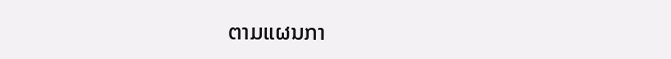ຕາມແຜນກາ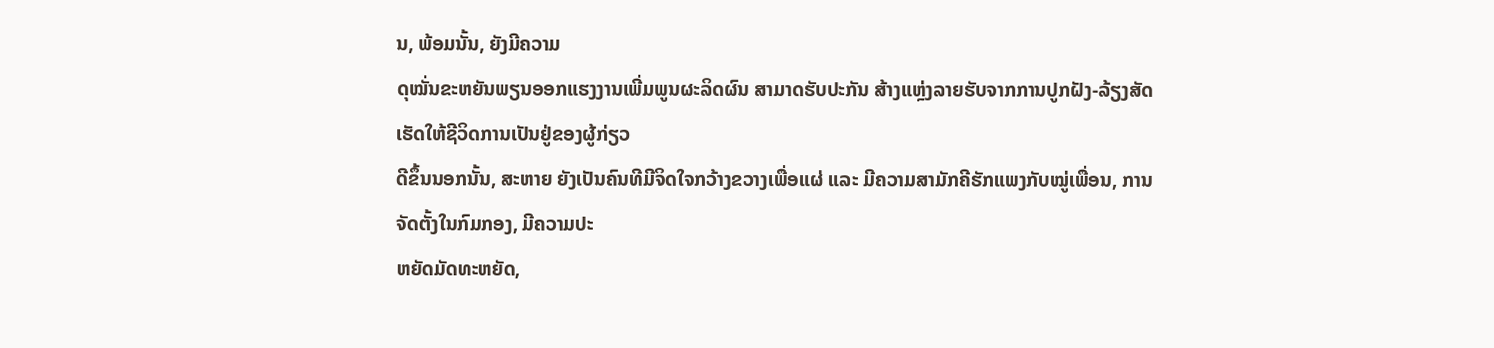ນ, ພ້ອມນັ້ນ, ຍັງມີຄວາມ
ດຸໝັ່ນຂະຫຍັນພຽນອອກແຮງງານເພີ່ມພູນຜະລິດຜົນ ສາມາດຮັບປະກັນ ສ້າງແຫຼ່ງລາຍຮັບຈາກການປູກຝັງ-ລ້ຽງສັດ ເຮັດໃຫ້ຊີວິດການເປັນຢູ່ຂອງຜູ້ກ່ຽວ
ດີຂຶ້ນນອກນັ້ນ, ສະຫາຍ ຍັງເປັນຄົນທີມີຈິດໃຈກວ້າງຂວາງເພື່ອແຜ່ ແລະ ມີຄວາມສາມັກຄີຮັກແພງກັບໝູ່ເພື່ອນ, ການຈັດຕັ້ງໃນກົມກອງ, ມີຄວາມປະ
ຫຍັດມັດທະຫຍັດ,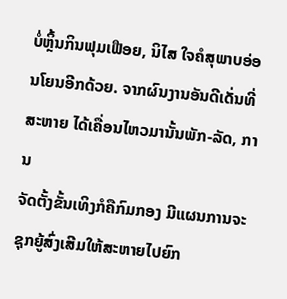ບໍ່ຫຼິ້ນກິນຟຸມເຟືອຍ, ນິໄສ ໃຈຄໍສຸພາບອ່ອນໂຍນອີກດ້ວຍ. ຈາກຜົນງານອັນດີເດັ່ນທີ່ ສະຫາຍ ໄດ້ເຄື່ອນໄຫວມານັ້ນພັກ-ລັດ, ການ
ຈັດຕັ້ງຂັ້ນເທິງກໍຄືກົມກອງ ມີແຜນການຈະຊຸກຍູ້ສົ່ງເສີມໃຫ້ສະຫາຍໄປຍົກ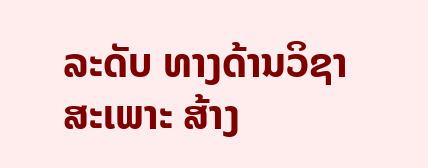ລະດັບ ທາງດ້ານວິຊາສະເພາະ ສ້າງ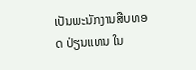ເປັນພະນັກງານສືບທອດ ປ່ຽນແທນ ໃນ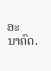ອະ
ນາຄົດ.